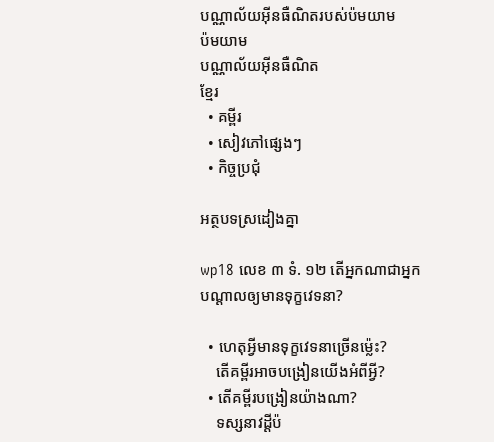បណ្ណាល័យអ៊ីនធឺណិតរបស់ប៉មយាម
ប៉មយាម
បណ្ណាល័យអ៊ីនធឺណិត
ខ្មែរ
  • គម្ពីរ
  • សៀវភៅផ្សេងៗ
  • កិច្ចប្រជុំ

អត្ថបទស្រដៀងគ្នា

wp18 លេខ ៣ ទំ. ១២ តើអ្នកណាជាអ្នកបណ្ដាលឲ្យមានទុក្ខវេទនា?

  • ហេតុអ្វីមានទុក្ខវេទនាច្រើនម្ល៉េះ?
    តើគម្ពីរអាចបង្រៀនយើងអំពីអ្វី?
  • តើគម្ពីរបង្រៀនយ៉ាងណា?
    ទស្សនាវដ្ដីប៉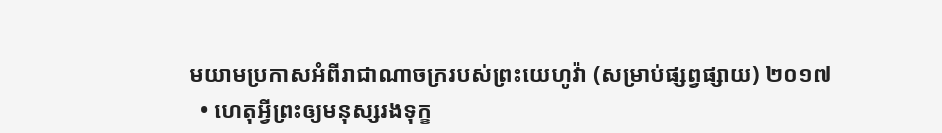មយាមប្រកាសអំពីរាជាណាចក្ររបស់ព្រះយេហូវ៉ា (សម្រាប់ផ្សព្វផ្សាយ) ២០១៧
  • ហេតុអ្វីព្រះឲ្យមនុស្សរងទុក្ខ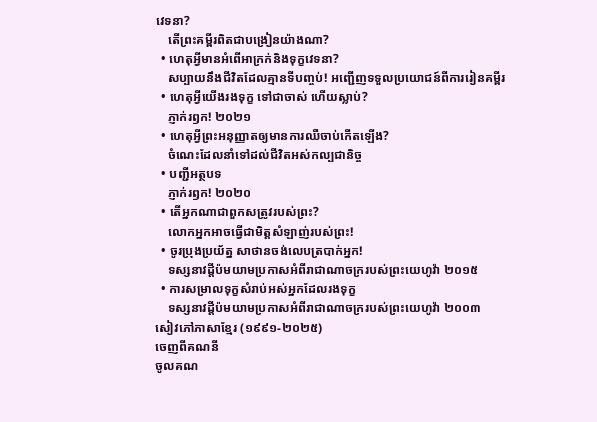វេទនា?
    តើព្រះគម្ពីរពិតជាបង្រៀនយ៉ាងណា?
  • ហេតុអ្វីមានអំពើអាក្រក់និងទុក្ខវេទនា?
    សប្បាយនឹងជីវិតដែលគ្មានទីបញ្ចប់! អញ្ជើញទទួលប្រយោជន៍ពីការរៀនគម្ពីរ
  • ហេតុអ្វីយើងរងទុក្ខ ទៅជាចាស់ ហើយស្លាប់?
    ភ្ញាក់រឭក! ២០២១
  • ហេតុអ្វីព្រះអនុញ្ញាតឲ្យមានការឈឺចាប់កើតឡើង?
    ចំណេះដែលនាំទៅដល់ជីវិតអស់កល្បជានិច្ច
  • បញ្ជីអត្ថបទ
    ភ្ញាក់រឭក! ២០២០
  • តើអ្នកណាជាពួកសត្រូវរបស់ព្រះ?
    លោកអ្នកអាចធ្វើជាមិត្តសំឡាញ់របស់ព្រះ!
  • ចូរប្រុងប្រយ័ត្ន សាថានចង់លេបត្របាក់អ្នក!
    ទស្សនាវដ្ដីប៉មយាមប្រកាសអំពីរាជាណាចក្ររបស់ព្រះយេហូវ៉ា ២០១៥
  • ការសម្រាលទុក្ខសំរាប់អស់អ្នកដែលរងទុក្ខ
    ទស្សនាវដ្ដីប៉មយាមប្រកាសអំពីរាជាណាចក្ររបស់ព្រះយេហូវ៉ា ២០០៣
សៀវភៅភាសាខ្មែរ (១៩៩១-២០២៥)
ចេញពីគណនី
ចូលគណ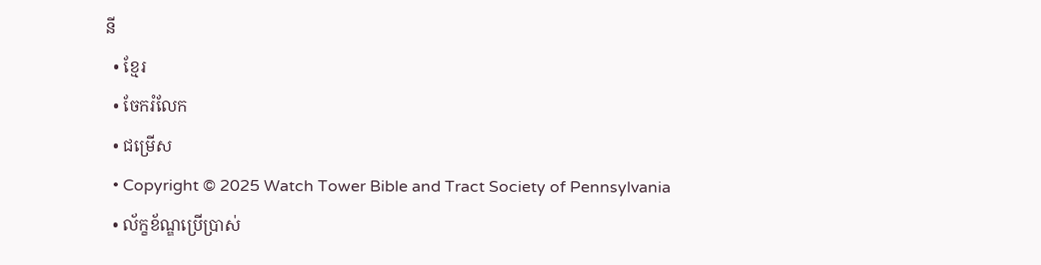នី
  • ខ្មែរ
  • ចែករំលែក
  • ជម្រើស
  • Copyright © 2025 Watch Tower Bible and Tract Society of Pennsylvania
  • ល័ក្ខខ័ណ្ឌប្រើប្រាស់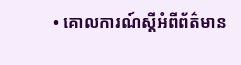• គោលការណ៍ស្ដីអំពីព័ត៌មាន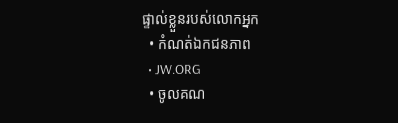ផ្ទាល់ខ្លួនរបស់លោកអ្នក
  • កំណត់ឯកជនភាព
  • JW.ORG
  • ចូលគណ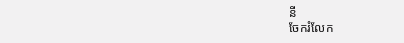នី
ចែករំលែក